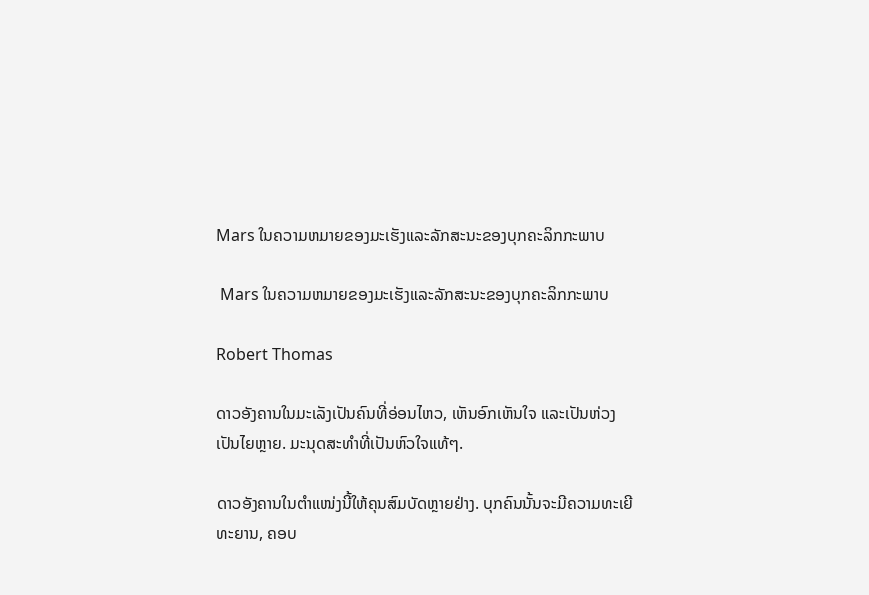Mars ໃນຄວາມຫມາຍຂອງມະເຮັງແລະລັກສະນະຂອງບຸກຄະລິກກະພາບ

 Mars ໃນຄວາມຫມາຍຂອງມະເຮັງແລະລັກສະນະຂອງບຸກຄະລິກກະພາບ

Robert Thomas

ດາວອັງຄານໃນມະເລັງເປັນຄົນທີ່ອ່ອນໄຫວ, ເຫັນອົກເຫັນໃຈ ແລະເປັນຫ່ວງເປັນໄຍຫຼາຍ. ມະນຸດສະທຳທີ່ເປັນຫົວໃຈແທ້ໆ.

ດາວອັງຄານໃນຕຳແໜ່ງນີ້ໃຫ້ຄຸນສົມບັດຫຼາຍຢ່າງ. ບຸກຄົນນັ້ນຈະມີຄວາມທະເຍີທະຍານ, ຄອບ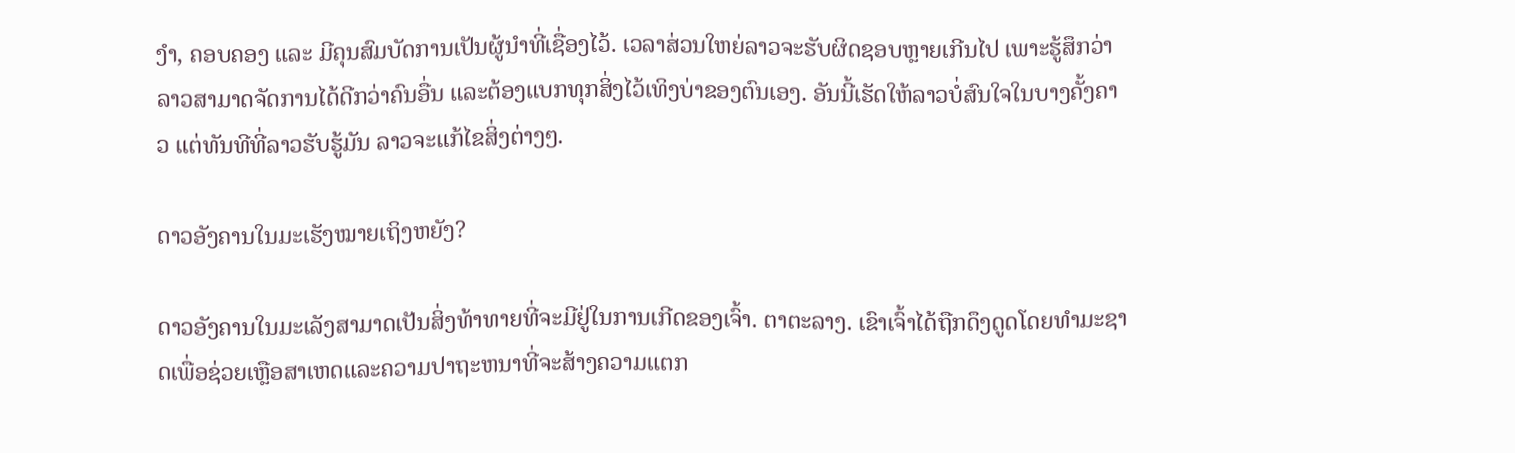ງຳ, ຄອບຄອງ ແລະ ມີຄຸນສົມບັດການເປັນຜູ້ນຳທີ່ເຊື່ອງໄວ້. ເວລາສ່ວນໃຫຍ່ລາວຈະຮັບຜິດຊອບຫຼາຍເກີນໄປ ເພາະຮູ້ສຶກວ່າລາວສາມາດຈັດການໄດ້ດີກວ່າຄົນອື່ນ ແລະຕ້ອງແບກທຸກສິ່ງໄວ້ເທິງບ່າຂອງຕົນເອງ. ອັນນີ້ເຮັດໃຫ້ລາວບໍ່ສົນໃຈໃນບາງຄັ້ງຄາວ ແຕ່ທັນທີທີ່ລາວຮັບຮູ້ມັນ ລາວຈະແກ້ໄຂສິ່ງຕ່າງໆ.

ດາວອັງຄານໃນມະເຮັງໝາຍເຖິງຫຍັງ?

ດາວອັງຄານໃນມະເລັງສາມາດເປັນສິ່ງທ້າທາຍທີ່ຈະມີຢູ່ໃນການເກີດຂອງເຈົ້າ. ຕາຕະລາງ. ເຂົາເຈົ້າໄດ້ຖືກດຶງດູດໂດຍທໍາມະຊາດເພື່ອຊ່ວຍເຫຼືອສາເຫດແລະຄວາມປາຖະຫນາທີ່ຈະສ້າງຄວາມແຕກ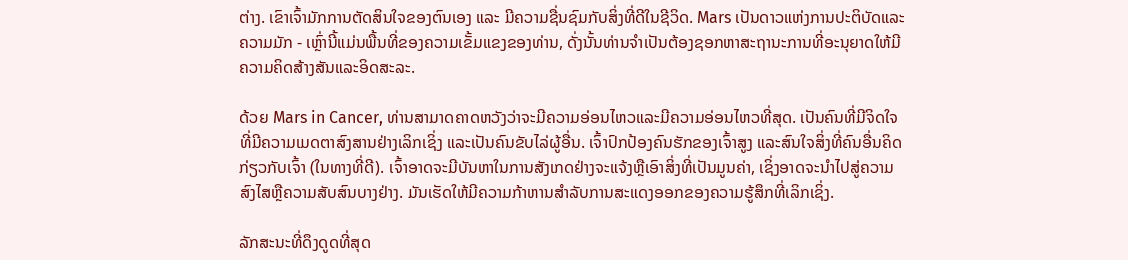ຕ່າງ. ເຂົາເຈົ້າມັກການຕັດສິນໃຈຂອງຕົນເອງ ແລະ ມີຄວາມຊື່ນຊົມກັບສິ່ງທີ່ດີໃນຊີວິດ. Mars ເປັນດາວແຫ່ງການປະຕິບັດແລະຄວາມມັກ - ເຫຼົ່ານີ້ແມ່ນພື້ນທີ່ຂອງຄວາມເຂັ້ມແຂງຂອງທ່ານ, ດັ່ງນັ້ນທ່ານຈໍາເປັນຕ້ອງຊອກຫາສະຖານະການທີ່ອະນຸຍາດໃຫ້ມີຄວາມຄິດສ້າງສັນແລະອິດສະລະ.

ດ້ວຍ Mars in Cancer, ທ່ານສາມາດຄາດຫວັງວ່າຈະມີຄວາມອ່ອນໄຫວແລະມີຄວາມອ່ອນໄຫວທີ່ສຸດ. ເປັນຄົນທີ່ມີຈິດໃຈທີ່ມີຄວາມເມດຕາສົງສານຢ່າງເລິກເຊິ່ງ ແລະເປັນຄົນຂັບໄລ່ຜູ້ອື່ນ. ເຈົ້າປົກປ້ອງຄົນຮັກຂອງເຈົ້າສູງ ແລະສົນໃຈສິ່ງທີ່ຄົນອື່ນຄິດກ່ຽວກັບເຈົ້າ (ໃນທາງທີ່ດີ). ເຈົ້າອາດຈະມີບັນຫາໃນການສັງເກດຢ່າງຈະແຈ້ງຫຼືເອົາສິ່ງທີ່ເປັນມູນຄ່າ, ເຊິ່ງອາດຈະນໍາໄປສູ່ຄວາມສົງໄສຫຼືຄວາມສັບສົນບາງຢ່າງ. ມັນເຮັດໃຫ້ມີຄວາມກ້າຫານສໍາລັບການສະແດງອອກຂອງຄວາມຮູ້ສຶກທີ່ເລິກເຊິ່ງ.

ລັກສະນະທີ່ດຶງດູດທີ່ສຸດ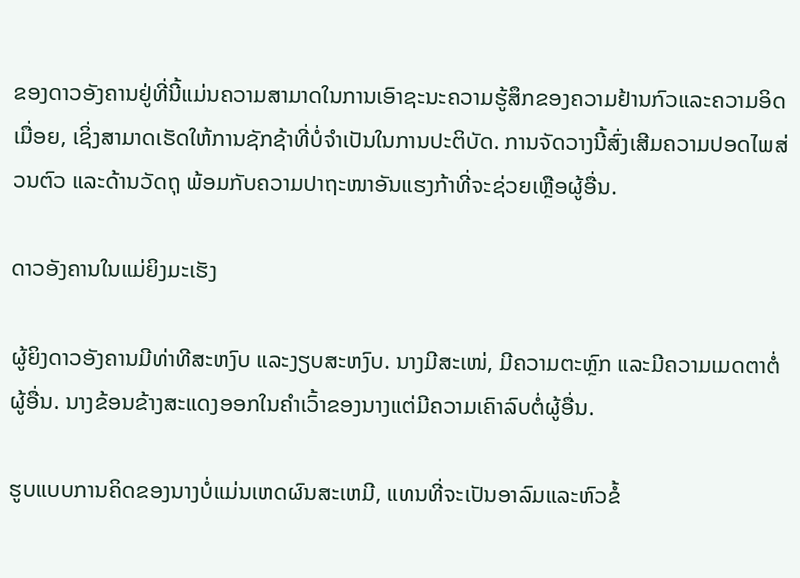ຂອງດາວອັງຄານຢູ່ທີ່ນີ້ແມ່ນຄວາມສາມາດໃນການເອົາຊະນະຄວາມຮູ້ສຶກຂອງຄວາມຢ້ານກົວແລະຄວາມອິດເມື່ອຍ, ເຊິ່ງສາມາດເຮັດໃຫ້ການຊັກຊ້າທີ່ບໍ່ຈໍາເປັນໃນການປະຕິບັດ. ການຈັດວາງນີ້ສົ່ງເສີມຄວາມປອດໄພສ່ວນຕົວ ແລະດ້ານວັດຖຸ ພ້ອມກັບຄວາມປາຖະໜາອັນແຮງກ້າທີ່ຈະຊ່ວຍເຫຼືອຜູ້ອື່ນ.

ດາວອັງຄານໃນແມ່ຍິງມະເຮັງ

ຜູ້ຍິງດາວອັງຄານມີທ່າທີສະຫງົບ ແລະງຽບສະຫງົບ. ນາງມີສະເໜ່, ມີຄວາມຕະຫຼົກ ແລະມີຄວາມເມດຕາຕໍ່ຜູ້ອື່ນ. ນາງຂ້ອນຂ້າງສະແດງອອກໃນຄໍາເວົ້າຂອງນາງແຕ່ມີຄວາມເຄົາລົບຕໍ່ຜູ້ອື່ນ.

ຮູບແບບການຄິດຂອງນາງບໍ່ແມ່ນເຫດຜົນສະເຫມີ, ແທນທີ່ຈະເປັນອາລົມແລະຫົວຂໍ້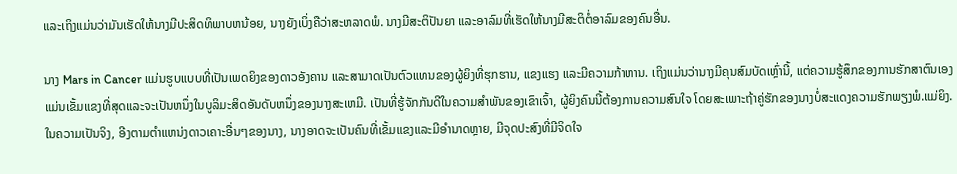ແລະເຖິງແມ່ນວ່າມັນເຮັດໃຫ້ນາງມີປະສິດທິພາບຫນ້ອຍ, ນາງຍັງເບິ່ງຄືວ່າສະຫລາດພໍ. ນາງມີສະຕິປັນຍາ ແລະອາລົມທີ່ເຮັດໃຫ້ນາງມີສະຕິຕໍ່ອາລົມຂອງຄົນອື່ນ.

ນາງ Mars in Cancer ແມ່ນຮູບແບບທີ່ເປັນເພດຍິງຂອງດາວອັງຄານ ແລະສາມາດເປັນຕົວແທນຂອງຜູ້ຍິງທີ່ຮຸກຮານ, ແຂງແຮງ ແລະມີຄວາມກ້າຫານ. ເຖິງແມ່ນວ່ານາງມີຄຸນສົມບັດເຫຼົ່ານີ້, ແຕ່ຄວາມຮູ້ສຶກຂອງການຮັກສາຕົນເອງແມ່ນເຂັ້ມແຂງທີ່ສຸດແລະຈະເປັນຫນຶ່ງໃນບູລິມະສິດອັນດັບຫນຶ່ງຂອງນາງສະເຫມີ. ເປັນທີ່ຮູ້ຈັກກັນດີໃນຄວາມສຳພັນຂອງເຂົາເຈົ້າ, ຜູ້ຍິງຄົນນີ້ຕ້ອງການຄວາມສົນໃຈ ໂດຍສະເພາະຖ້າຄູ່ຮັກຂອງນາງບໍ່ສະແດງຄວາມຮັກພຽງພໍ.ແມ່ຍິງ. ໃນຄວາມເປັນຈິງ, ອີງຕາມຕໍາແຫນ່ງດາວເຄາະອື່ນໆຂອງນາງ, ນາງອາດຈະເປັນຄົນທີ່ເຂັ້ມແຂງແລະມີອໍານາດຫຼາຍ, ມີຈຸດປະສົງທີ່ມີຈິດໃຈ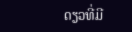ດຽວທີ່ມີ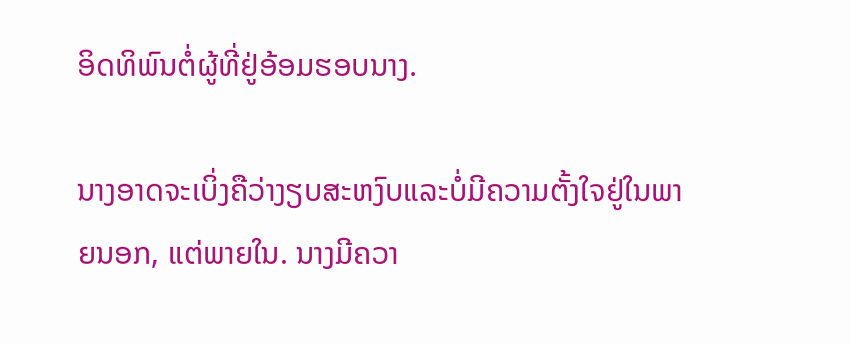ອິດທິພົນຕໍ່ຜູ້ທີ່ຢູ່ອ້ອມຮອບນາງ.

ນາງອາດຈະເບິ່ງຄືວ່າງຽບສະຫງົບແລະບໍ່ມີຄວາມຕັ້ງໃຈຢູ່ໃນພາຍນອກ, ແຕ່ພາຍໃນ. ນາງມີຄວາ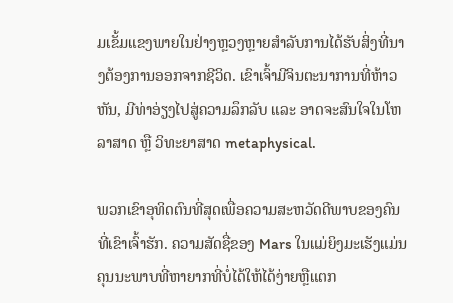ມເຂັ້ມແຂງພາຍໃນຢ່າງຫຼວງຫຼາຍສໍາລັບການໄດ້ຮັບສິ່ງທີ່ນາງຕ້ອງການອອກຈາກຊີວິດ. ເຂົາເຈົ້າມີຈິນຕະນາການທີ່ຫ້າວຫັນ, ມີທ່າອ່ຽງໄປສູ່ຄວາມລຶກລັບ ແລະ ອາດຈະສົນໃຈໃນໂຫລາສາດ ຫຼື ວິທະຍາສາດ metaphysical.

ພວກເຂົາອຸທິດຕົນທີ່ສຸດເພື່ອຄວາມສະຫວັດດີພາບຂອງຄົນທີ່ເຂົາເຈົ້າຮັກ. ຄວາມສັດຊື່ຂອງ Mars ໃນແມ່ຍິງມະເຮັງແມ່ນຄຸນນະພາບທີ່ຫາຍາກທີ່ບໍ່ໄດ້ໃຫ້ໄດ້ງ່າຍຫຼືແຕກ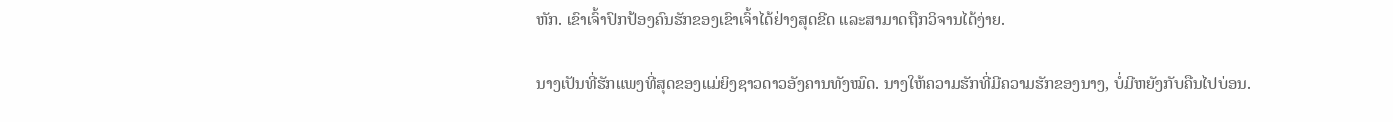ຫັກ. ເຂົາເຈົ້າປົກປ້ອງຄົນຮັກຂອງເຂົາເຈົ້າໄດ້ຢ່າງສຸດຂີດ ແລະສາມາດຖືກວິຈານໄດ້ງ່າຍ.

ນາງເປັນທີ່ຮັກແພງທີ່ສຸດຂອງແມ່ຍິງຊາວດາວອັງຄານທັງໝົດ. ນາງໃຫ້ຄວາມຮັກທີ່ມີຄວາມຮັກຂອງນາງ, ບໍ່ມີຫຍັງກັບຄືນໄປບ່ອນ.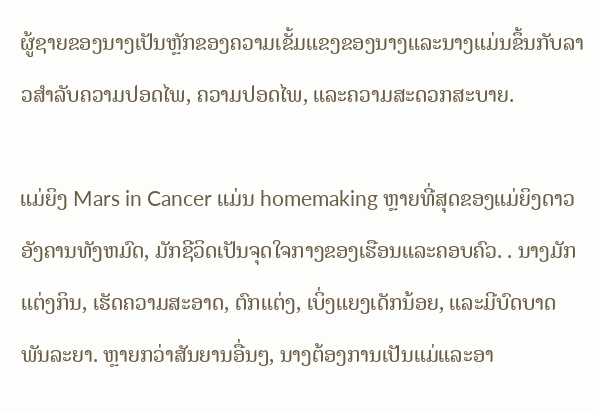ຜູ້ຊາຍຂອງນາງເປັນຫຼັກຂອງຄວາມເຂັ້ມແຂງຂອງນາງແລະນາງແມ່ນຂຶ້ນກັບລາວສໍາລັບຄວາມປອດໄພ, ຄວາມປອດໄພ, ແລະຄວາມສະດວກສະບາຍ.

ແມ່ຍິງ Mars in Cancer ແມ່ນ homemaking ຫຼາຍທີ່ສຸດຂອງແມ່ຍິງດາວອັງຄານທັງຫມົດ, ມັກຊີວິດເປັນຈຸດໃຈກາງຂອງເຮືອນແລະຄອບຄົວ. . ນາງມັກແຕ່ງກິນ, ເຮັດຄວາມສະອາດ, ຕົກແຕ່ງ, ເບິ່ງແຍງເດັກນ້ອຍ, ແລະມີບົດບາດພັນລະຍາ. ຫຼາຍກວ່າສັນຍານອື່ນໆ, ນາງຕ້ອງການເປັນແມ່ແລະອາ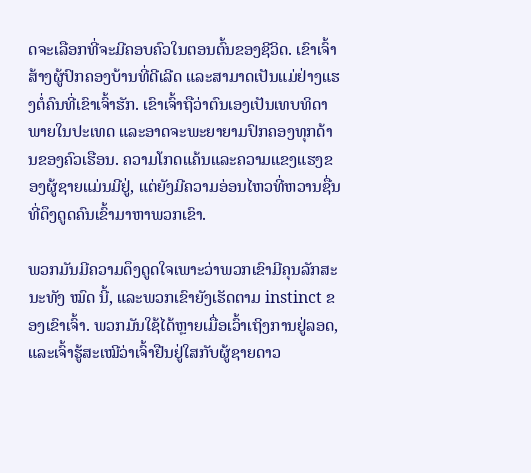ດຈະເລືອກທີ່ຈະມີຄອບຄົວໃນຕອນຕົ້ນຂອງຊີວິດ. ເຂົາເຈົ້າສ້າງຜູ້ປົກຄອງບ້ານທີ່ດີເລີດ ແລະສາມາດເປັນແມ່ຢ່າງແຮງຕໍ່ຄົນທີ່ເຂົາເຈົ້າຮັກ. ເຂົາເຈົ້າຖືວ່າຕົນເອງເປັນເທບທິດາພາຍໃນປະເທດ ແລະອາດຈະພະຍາຍາມປົກຄອງທຸກດ້ານຂອງຄົວເຮືອນ. ຄວາມໂກດແຄ້ນແລະຄວາມແຂງແຮງຂອງຜູ້ຊາຍແມ່ນມີຢູ່, ແຕ່ຍັງມີຄວາມອ່ອນໄຫວທີ່ຫວານຊື່ນທີ່ດຶງດູດຄົນເຂົ້າມາຫາພວກເຂົາ.

ພວກມັນມີຄວາມດຶງດູດໃຈເພາະວ່າພວກເຂົາມີຄຸນລັກສະນະທັງ ໝົດ ນີ້, ແລະພວກເຂົາຍັງເຮັດຕາມ instinct ຂອງເຂົາເຈົ້າ. ພວກມັນໃຊ້ໄດ້ຫຼາຍເມື່ອເວົ້າເຖິງການຢູ່ລອດ, ແລະເຈົ້າຮູ້ສະເໝີວ່າເຈົ້າຢືນຢູ່ໃສກັບຜູ້ຊາຍດາວ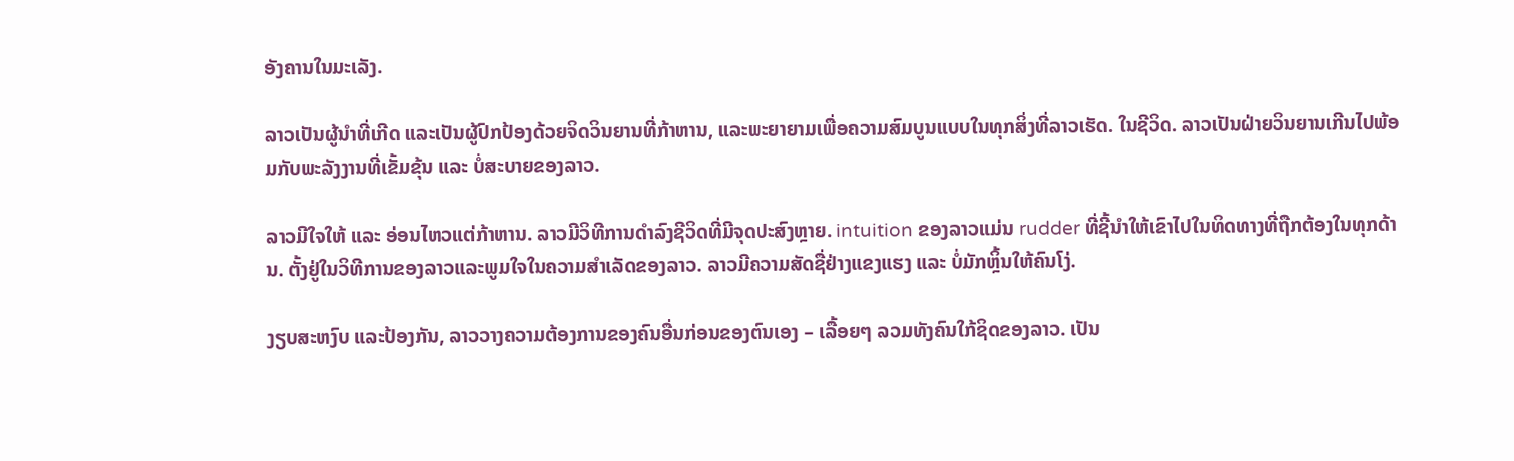ອັງຄານໃນມະເລັງ.

ລາວເປັນຜູ້ນຳທີ່ເກີດ ແລະເປັນຜູ້ປົກປ້ອງດ້ວຍຈິດວິນຍານທີ່ກ້າຫານ, ແລະພະຍາຍາມເພື່ອຄວາມສົມບູນແບບໃນທຸກສິ່ງທີ່ລາວເຮັດ. ໃນຊີວິດ. ລາວເປັນຝ່າຍວິນຍານເກີນໄປພ້ອມກັບພະລັງງານທີ່ເຂັ້ມຂຸ້ນ ແລະ ບໍ່ສະບາຍຂອງລາວ.

ລາວມີໃຈໃຫ້ ແລະ ອ່ອນໄຫວແຕ່ກ້າຫານ. ລາວມີວິທີການດໍາລົງຊີວິດທີ່ມີຈຸດປະສົງຫຼາຍ. intuition ຂອງລາວແມ່ນ rudder ທີ່ຊີ້ນໍາໃຫ້ເຂົາໄປໃນທິດທາງທີ່ຖືກຕ້ອງໃນທຸກດ້ານ. ຕັ້ງຢູ່ໃນວິທີການຂອງລາວແລະພູມໃຈໃນຄວາມສໍາເລັດຂອງລາວ. ລາວມີຄວາມສັດຊື່ຢ່າງແຂງແຮງ ແລະ ບໍ່ມັກຫຼິ້ນໃຫ້ຄົນໂງ່.

ງຽບສະຫງົບ ແລະປ້ອງກັນ, ລາວວາງຄວາມຕ້ອງການຂອງຄົນອື່ນກ່ອນຂອງຕົນເອງ – ເລື້ອຍໆ ລວມທັງຄົນໃກ້ຊິດຂອງລາວ. ເປັນ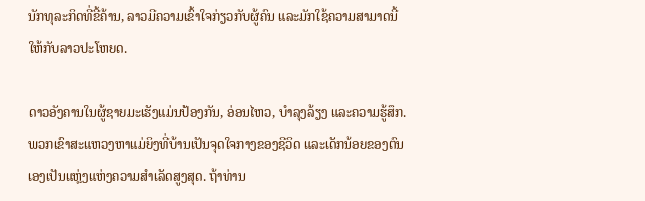ນັກທຸລະກິດທີ່ຂີ້ຄ້ານ, ລາວມີຄວາມເຂົ້າໃຈກ່ຽວກັບຜູ້ຄົນ ແລະມັກໃຊ້ຄວາມສາມາດນີ້ໃຫ້ກັບລາວປະໂຫຍດ.

ດາວອັງຄານໃນຜູ້ຊາຍມະເຮັງແມ່ນປ້ອງກັນ, ອ່ອນໄຫວ, ບໍາລຸງລ້ຽງ ແລະຄວາມຮູ້ສຶກ. ພວກເຂົາສະແຫວງຫາແມ່ຍິງທີ່ບ້ານເປັນຈຸດໃຈກາງຂອງຊີວິດ ແລະເດັກນ້ອຍຂອງຕົນເອງເປັນແຫຼ່ງແຫ່ງຄວາມສຳເລັດສູງສຸດ. ຖ້າທ່ານ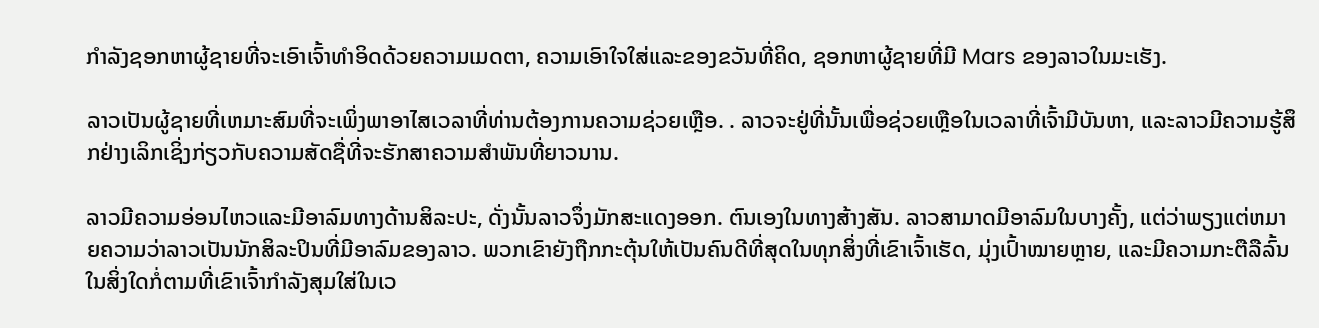ກໍາລັງຊອກຫາຜູ້ຊາຍທີ່ຈະເອົາເຈົ້າທໍາອິດດ້ວຍຄວາມເມດຕາ, ຄວາມເອົາໃຈໃສ່ແລະຂອງຂວັນທີ່ຄິດ, ຊອກຫາຜູ້ຊາຍທີ່ມີ Mars ຂອງລາວໃນມະເຮັງ.

ລາວເປັນຜູ້ຊາຍທີ່ເຫມາະສົມທີ່ຈະເພິ່ງພາອາໄສເວລາທີ່ທ່ານຕ້ອງການຄວາມຊ່ວຍເຫຼືອ. . ລາວຈະຢູ່ທີ່ນັ້ນເພື່ອຊ່ວຍເຫຼືອໃນເວລາທີ່ເຈົ້າມີບັນຫາ, ແລະລາວມີຄວາມຮູ້ສຶກຢ່າງເລິກເຊິ່ງກ່ຽວກັບຄວາມສັດຊື່ທີ່ຈະຮັກສາຄວາມສໍາພັນທີ່ຍາວນານ.

ລາວມີຄວາມອ່ອນໄຫວແລະມີອາລົມທາງດ້ານສິລະປະ, ດັ່ງນັ້ນລາວຈຶ່ງມັກສະແດງອອກ. ຕົນເອງໃນທາງສ້າງສັນ. ລາວສາມາດມີອາລົມໃນບາງຄັ້ງ, ແຕ່ວ່າພຽງແຕ່ຫມາຍຄວາມວ່າລາວເປັນນັກສິລະປິນທີ່ມີອາລົມຂອງລາວ. ພວກເຂົາຍັງຖືກກະຕຸ້ນໃຫ້ເປັນຄົນດີທີ່ສຸດໃນທຸກສິ່ງທີ່ເຂົາເຈົ້າເຮັດ, ມຸ່ງເປົ້າໝາຍຫຼາຍ, ແລະມີຄວາມກະຕືລືລົ້ນໃນສິ່ງໃດກໍ່ຕາມທີ່ເຂົາເຈົ້າກຳລັງສຸມໃສ່ໃນເວ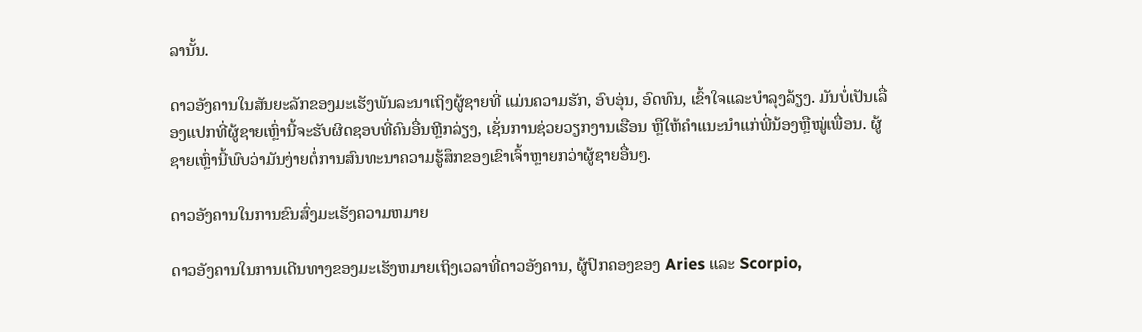ລານັ້ນ.

ດາວອັງຄານໃນສັນຍະລັກຂອງມະເຮັງພັນລະນາເຖິງຜູ້ຊາຍທີ່ ແມ່ນຄວາມຮັກ, ອົບອຸ່ນ, ອົດທົນ, ເຂົ້າໃຈແລະບໍາລຸງລ້ຽງ. ມັນບໍ່ເປັນເລື່ອງແປກທີ່ຜູ້ຊາຍເຫຼົ່ານີ້ຈະຮັບຜິດຊອບທີ່ຄົນອື່ນຫຼີກລ່ຽງ, ເຊັ່ນການຊ່ວຍວຽກງານເຮືອນ ຫຼືໃຫ້ຄຳແນະນຳແກ່ພີ່ນ້ອງຫຼືໝູ່ເພື່ອນ. ຜູ້ຊາຍເຫຼົ່ານີ້ພົບວ່າມັນງ່າຍຕໍ່ການສົນທະນາຄວາມຮູ້ສຶກຂອງເຂົາເຈົ້າຫຼາຍກວ່າຜູ້ຊາຍອື່ນໆ.

ດາວອັງຄານໃນການຂົນສົ່ງມະເຮັງຄວາມຫມາຍ

ດາວອັງຄານໃນການເດີນທາງຂອງມະເຮັງຫມາຍເຖິງເວລາທີ່ດາວອັງຄານ, ຜູ້ປົກຄອງຂອງ Aries ແລະ Scorpio,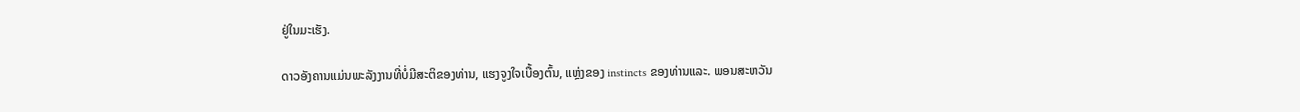ຢູ່ໃນມະເຮັງ.

ດາວອັງຄານແມ່ນພະລັງງານທີ່ບໍ່ມີສະຕິຂອງທ່ານ, ແຮງຈູງໃຈເບື້ອງຕົ້ນ, ແຫຼ່ງຂອງ instincts ຂອງທ່ານແລະ. ພອນສະຫວັນ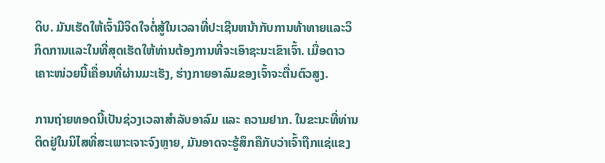ດິບ. ມັນເຮັດໃຫ້ເຈົ້າມີຈິດໃຈຕໍ່ສູ້ໃນເວລາທີ່ປະເຊີນຫນ້າກັບການທ້າທາຍແລະວິກິດການແລະໃນທີ່ສຸດເຮັດໃຫ້ທ່ານຕ້ອງການທີ່ຈະເອົາຊະນະເຂົາເຈົ້າ. ເມື່ອດາວເຄາະໜ່ວຍນີ້ເຄື່ອນທີ່ຜ່ານມະເຮັງ, ຮ່າງກາຍອາລົມຂອງເຈົ້າຈະຕື່ນຕົວສູງ.

ການຖ່າຍທອດນີ້ເປັນຊ່ວງເວລາສຳລັບອາລົມ ແລະ ຄວາມຢາກ. ໃນຂະນະທີ່ທ່ານຕິດຢູ່ໃນນິໄສທີ່ສະເພາະເຈາະຈົງຫຼາຍ, ມັນອາດຈະຮູ້ສຶກຄືກັບວ່າເຈົ້າຖືກແຊ່ແຂງ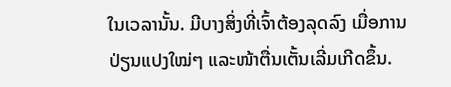ໃນເວລານັ້ນ. ມີບາງສິ່ງທີ່ເຈົ້າຕ້ອງລຸດລົງ ເມື່ອການປ່ຽນແປງໃໝ່ໆ ແລະໜ້າຕື່ນເຕັ້ນເລີ່ມເກີດຂຶ້ນ.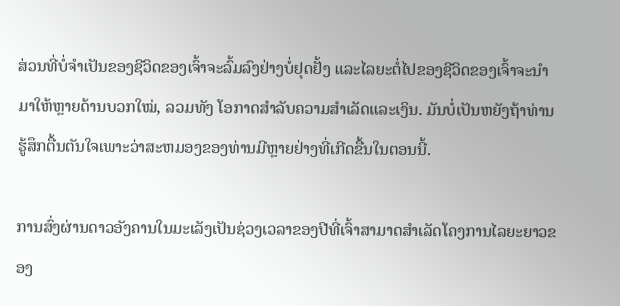ສ່ວນທີ່ບໍ່ຈຳເປັນຂອງຊີວິດຂອງເຈົ້າຈະລົ້ມລົງຢ່າງບໍ່ຢຸດຢັ້ງ ແລະໄລຍະຕໍ່ໄປຂອງຊີວິດຂອງເຈົ້າຈະນຳມາໃຫ້ຫຼາຍດ້ານບວກໃໝ່, ລວມທັງ ໂອກາດສໍາລັບຄວາມສໍາເລັດແລະເງິນ. ມັນບໍ່ເປັນຫຍັງຖ້າທ່ານຮູ້ສຶກຕື້ນຕັນໃຈເພາະວ່າສະຫມອງຂອງທ່ານມີຫຼາຍຢ່າງທີ່ເກີດຂື້ນໃນຕອນນີ້.

ການສົ່ງຜ່ານດາວອັງຄານໃນມະເລັງເປັນຊ່ວງເວລາຂອງປີທີ່ເຈົ້າສາມາດສຳເລັດໂຄງການໄລຍະຍາວຂອງ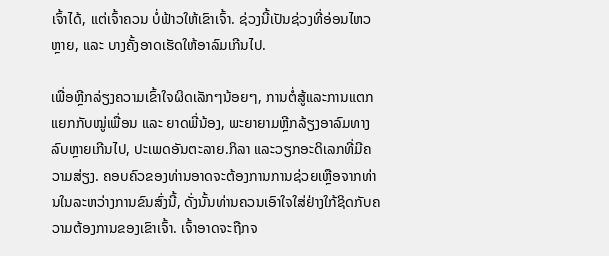ເຈົ້າໄດ້, ແຕ່ເຈົ້າຄວນ ບໍ່ຟ້າວໃຫ້ເຂົາເຈົ້າ. ຊ່ວງນີ້ເປັນຊ່ວງທີ່ອ່ອນໄຫວຫຼາຍ, ແລະ ບາງຄັ້ງອາດເຮັດໃຫ້ອາລົມເກີນໄປ.

ເພື່ອຫຼີກລ່ຽງຄວາມເຂົ້າໃຈຜິດເລັກໆນ້ອຍໆ, ການຕໍ່ສູ້ແລະການແຕກແຍກກັບໝູ່ເພື່ອນ ແລະ ຍາດພີ່ນ້ອງ, ພະຍາຍາມຫຼີກລ້ຽງອາລົມທາງລົບຫຼາຍເກີນໄປ, ປະເພດອັນຕະລາຍ.ກິລາ ແລະວຽກອະດິເລກທີ່ມີຄວາມສ່ຽງ. ຄອບຄົວຂອງທ່ານອາດຈະຕ້ອງການການຊ່ວຍເຫຼືອຈາກທ່ານໃນລະຫວ່າງການຂົນສົ່ງນີ້, ດັ່ງນັ້ນທ່ານຄວນເອົາໃຈໃສ່ຢ່າງໃກ້ຊິດກັບຄວາມຕ້ອງການຂອງເຂົາເຈົ້າ. ເຈົ້າອາດຈະຖືກຈ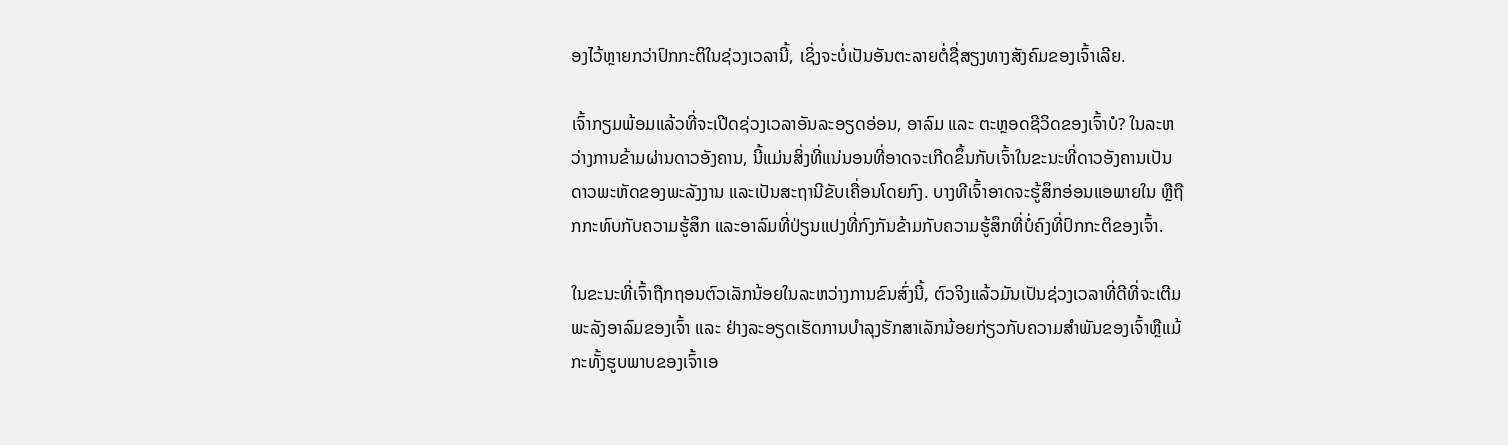ອງໄວ້ຫຼາຍກວ່າປົກກະຕິໃນຊ່ວງເວລານີ້, ເຊິ່ງຈະບໍ່ເປັນອັນຕະລາຍຕໍ່ຊື່ສຽງທາງສັງຄົມຂອງເຈົ້າເລີຍ.

ເຈົ້າກຽມພ້ອມແລ້ວທີ່ຈະເປີດຊ່ວງເວລາອັນລະອຽດອ່ອນ, ອາລົມ ແລະ ຕະຫຼອດຊີວິດຂອງເຈົ້າບໍ? ໃນລະຫວ່າງການຂ້າມຜ່ານດາວອັງຄານ, ນີ້ແມ່ນສິ່ງທີ່ແນ່ນອນທີ່ອາດຈະເກີດຂຶ້ນກັບເຈົ້າໃນຂະນະທີ່ດາວອັງຄານເປັນດາວພະຫັດຂອງພະລັງງານ ແລະເປັນສະຖານີຂັບເຄື່ອນໂດຍກົງ. ບາງທີເຈົ້າອາດຈະຮູ້ສຶກອ່ອນແອພາຍໃນ ຫຼືຖືກກະທົບກັບຄວາມຮູ້ສຶກ ແລະອາລົມທີ່ປ່ຽນແປງທີ່ກົງກັນຂ້າມກັບຄວາມຮູ້ສຶກທີ່ບໍ່ຄົງທີ່ປົກກະຕິຂອງເຈົ້າ.

ໃນຂະນະທີ່ເຈົ້າຖືກຖອນຕົວເລັກນ້ອຍໃນລະຫວ່າງການຂົນສົ່ງນີ້, ຕົວຈິງແລ້ວມັນເປັນຊ່ວງເວລາທີ່ດີທີ່ຈະເຕີມພະລັງອາລົມຂອງເຈົ້າ ແລະ ຢ່າງລະອຽດເຮັດການບໍາລຸງຮັກສາເລັກນ້ອຍກ່ຽວກັບຄວາມສໍາພັນຂອງເຈົ້າຫຼືແມ້ກະທັ້ງຮູບພາບຂອງເຈົ້າເອ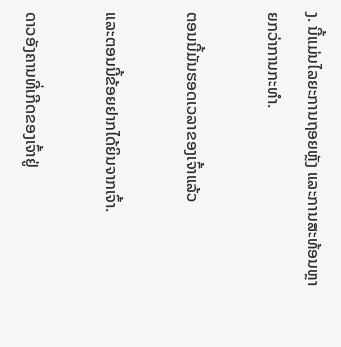ງ. ນີ້ແມ່ນໄລຍະການຖອຍຫຼັງ ແລະການສະທ້ອນຫຼາຍກວ່າການກະທຳ.

ຕອນນີ້ມັນຮອດເວລາຂອງເຈົ້າແລ້ວ

ແລະຕອນນີ້ຂ້ອຍຢາກໄດ້ຍິນຈາກເຈົ້າ.

ດາວອັງຄານທີ່ເກີດຂອງເຈົ້າຢູ່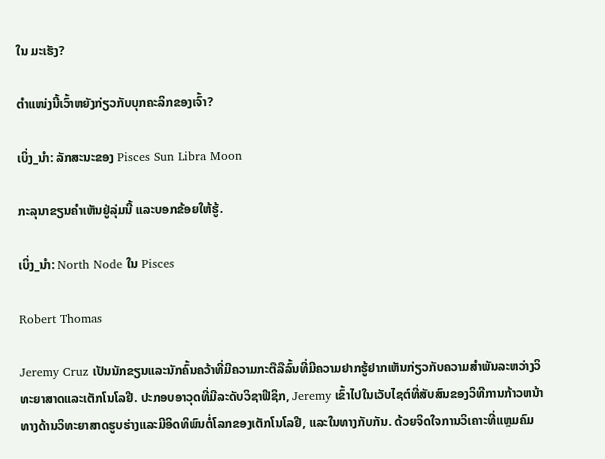ໃນ ມະເຮັງ?

ຕຳແໜ່ງນີ້ເວົ້າຫຍັງກ່ຽວກັບບຸກຄະລິກຂອງເຈົ້າ?

ເບິ່ງ_ນຳ: ລັກສະນະຂອງ Pisces Sun Libra Moon

ກະລຸນາຂຽນຄຳເຫັນຢູ່ລຸ່ມນີ້ ແລະບອກຂ້ອຍໃຫ້ຮູ້.

ເບິ່ງ_ນຳ: North Node ໃນ Pisces

Robert Thomas

Jeremy Cruz ເປັນນັກຂຽນແລະນັກຄົ້ນຄວ້າທີ່ມີຄວາມກະຕືລືລົ້ນທີ່ມີຄວາມຢາກຮູ້ຢາກເຫັນກ່ຽວກັບຄວາມສໍາພັນລະຫວ່າງວິທະຍາສາດແລະເຕັກໂນໂລຢີ. ປະກອບອາວຸດທີ່ມີລະດັບວິຊາຟີຊິກ, Jeremy ເຂົ້າໄປໃນເວັບໄຊຕ໌ທີ່ສັບສົນຂອງວິທີການກ້າວຫນ້າທາງດ້ານວິທະຍາສາດຮູບຮ່າງແລະມີອິດທິພົນຕໍ່ໂລກຂອງເຕັກໂນໂລຢີ, ແລະໃນທາງກັບກັນ. ດ້ວຍຈິດໃຈການວິເຄາະທີ່ແຫຼມຄົມ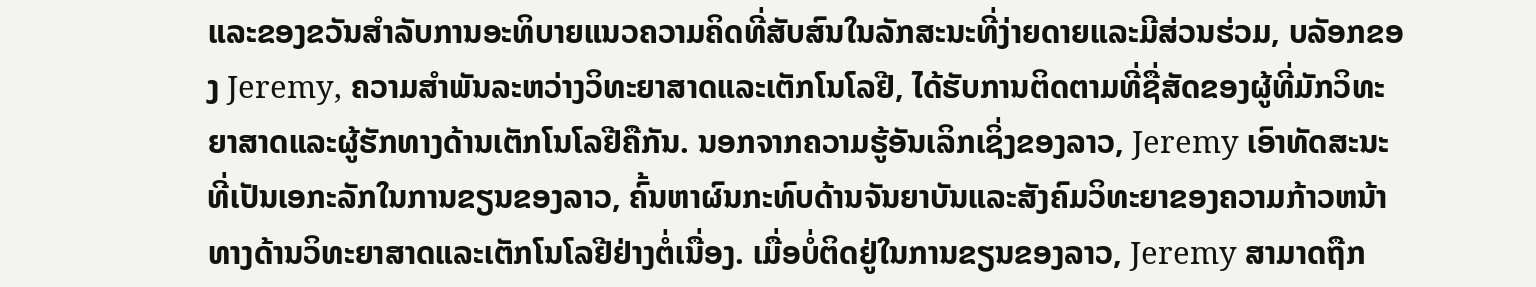ແລະຂອງຂວັນສໍາລັບການອະທິບາຍແນວຄວາມຄິດທີ່ສັບສົນໃນລັກສະນະທີ່ງ່າຍດາຍແລະມີສ່ວນຮ່ວມ, ບລັອກຂອງ Jeremy, ຄວາມສໍາພັນລະຫວ່າງວິທະຍາສາດແລະເຕັກໂນໂລຢີ, ໄດ້ຮັບການຕິດຕາມທີ່ຊື່ສັດຂອງຜູ້ທີ່ມັກວິທະຍາສາດແລະຜູ້ຮັກທາງດ້ານເຕັກໂນໂລຢີຄືກັນ. ນອກຈາກຄວາມຮູ້ອັນເລິກເຊິ່ງຂອງລາວ, Jeremy ເອົາທັດສະນະທີ່ເປັນເອກະລັກໃນການຂຽນຂອງລາວ, ຄົ້ນຫາຜົນກະທົບດ້ານຈັນຍາບັນແລະສັງຄົມວິທະຍາຂອງຄວາມກ້າວຫນ້າທາງດ້ານວິທະຍາສາດແລະເຕັກໂນໂລຢີຢ່າງຕໍ່ເນື່ອງ. ເມື່ອບໍ່ຕິດຢູ່ໃນການຂຽນຂອງລາວ, Jeremy ສາມາດຖືກ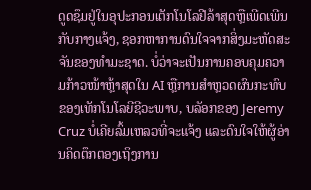ດູດຊຶມຢູ່ໃນອຸປະກອນເຕັກໂນໂລຢີລ້າສຸດຫຼືເພີດເພີນກັບກາງແຈ້ງ, ຊອກຫາການດົນໃຈຈາກສິ່ງມະຫັດສະຈັນຂອງທໍາມະຊາດ. ບໍ່ວ່າຈະເປັນການຄອບຄຸມຄວາມກ້າວໜ້າຫຼ້າສຸດໃນ AI ຫຼືການສຳຫຼວດຜົນກະທົບຂອງເທັກໂນໂລຍີຊີວະພາບ, ບລັອກຂອງ Jeremy Cruz ບໍ່ເຄີຍລົ້ມເຫລວທີ່ຈະແຈ້ງ ແລະດົນໃຈໃຫ້ຜູ້ອ່ານຄິດຕຶກຕອງເຖິງການ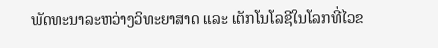ພັດທະນາລະຫວ່າງວິທະຍາສາດ ແລະ ເຕັກໂນໂລຊີໃນໂລກທີ່ໄວຂ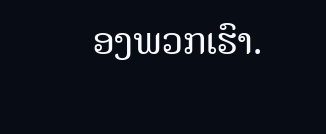ອງພວກເຮົາ.